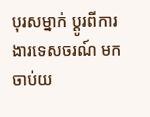បុរសម្នាក់ ប្តូរពីការងារទេសចរណ៍ មកចាប់យ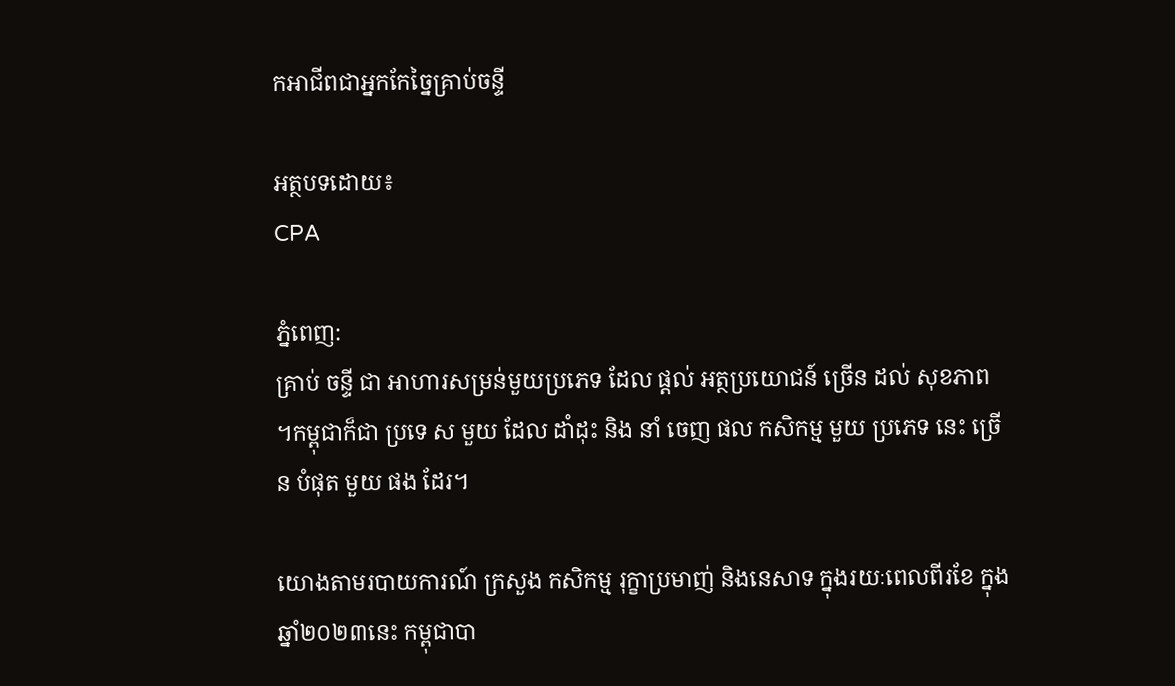កអាជីពជាអ្នកកែច្នៃគ្រាប់ចន្ទី

អត្ថបទដោយ៖
CPA

ភ្នំពេញ:
គ្រាប់ ចន្ទី ជា អាហារសម្រន់មួយប្រភេទ ដែល ផ្ដល់ អត្ថប្រយោជន៍ ច្រើន ដល់ សុខភាព ។កម្ពុជាក៏ជា ប្រទេ ស មួយ ដែល ដាំដុះ និង នាំ ចេញ ផល កសិកម្ម មួយ ប្រភេទ នេះ ច្រើន បំផុត មួយ ផង ដែរ។

យោងតាមរបាយការណ៍ ក្រសួង កសិកម្ម រុក្ខាប្រមាញ់ និងនេសាទ ក្នុងរយៈពេលពីរខែ ក្នុងឆ្នាំ២០២៣នេះ កម្ពុជាបា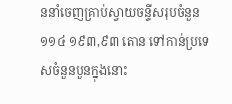ននាំចេញគ្រាប់ស្វាយចន្ទីសរុបចំនួន ១១៤ ១៩៣,៩៣ តោន ទៅកាន់ប្រទេសចំនួនបួនក្នុងនោះ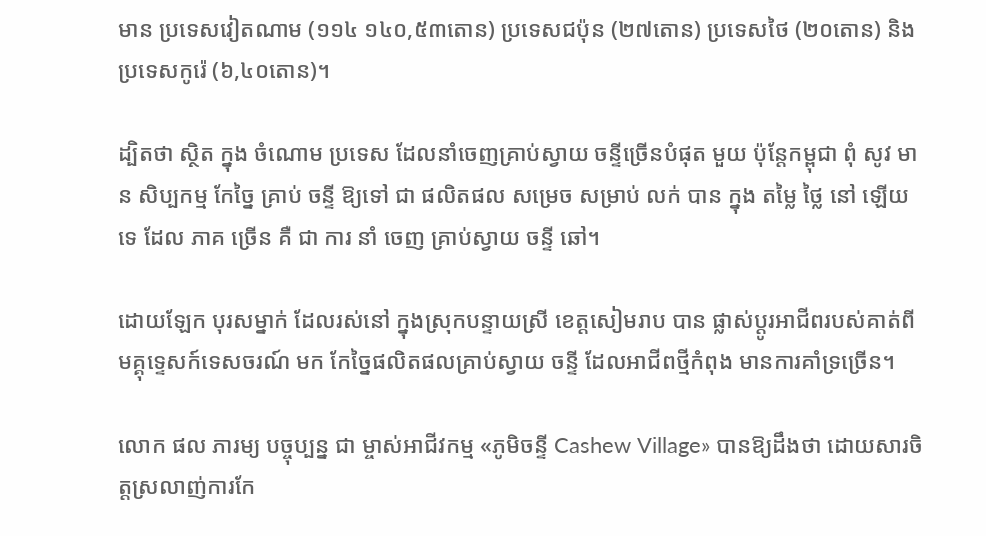មាន ប្រទេសវៀតណាម (១១៤ ១៤០,៥៣តោន) ប្រទេសជប៉ុន (២៧តោន) ប្រទេសថៃ (២០តោន) និងប្រទេសកូរ៉េ (៦,៤០តោន)។

ដ្បិតថា ស្ថិត ក្នុង ចំណោម ប្រទេស ដែលនាំចេញគ្រាប់ស្វាយ ចន្ទីច្រើនបំផុត មួយ ប៉ុន្តែកម្ពុជា ពុំ សូវ មាន សិប្បកម្ម កែច្នៃ គ្រាប់ ចន្ទី ឱ្យទៅ ជា ផលិតផល សម្រេច សម្រាប់ លក់ បាន ក្នុង តម្លៃ ថ្លៃ នៅ ឡើយ ទេ ដែល ភាគ ច្រើន គឺ ជា ការ នាំ ចេញ គ្រាប់ស្វាយ ចន្ទី ឆៅ។

ដោយឡែក បុរសម្នាក់ ដែលរស់នៅ ក្នុងស្រុកបន្ទាយស្រី ខេត្តសៀមរាប បាន ផ្លាស់ប្តូរអាជីពរបស់គាត់ពីមគ្គុទេ្ទសក៍ទេសចរណ៍ មក កែច្នៃផលិតផលគ្រាប់ស្វាយ ចន្ទី ដែលអាជីពថ្មីកំពុង មានការគាំទ្រច្រើន។

លោក ផល ភារម្យ បច្ចុប្បន្ន ជា ម្ចាស់អាជីវកម្ម «ភូមិចន្ទី Cashew Village» បានឱ្យដឹងថា ដោយសារចិត្តស្រលាញ់ការកែ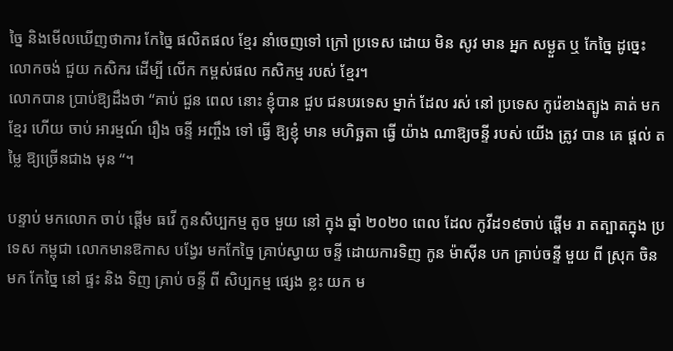ច្នៃ និងមើលឃើញថាការ កែច្នៃ ផលិតផល ខ្មែរ នាំចេញទៅ ក្រៅ ប្រទេស ដោយ មិន សូវ មាន អ្នក សម្ងួត ឬ កែច្នៃ ដូច្នេះលោកចង់ ជួយ កសិករ ដើម្បី លើក កម្ពស់ផល កសិកម្ម របស់ ខ្មែរ។
លោកបាន ប្រាប់ឱ្យដឹងថា “គាប់ ជួន ពេល នោះ ខ្ញុំបាន ជួប ជនបរទេស ម្នាក់ ដែល រស់ នៅ ប្រទេស កូរ៉េខាងត្បូង គាត់ មក ខ្មែរ ហើយ ចាប់ អារម្មណ៍ រឿង ចន្ទី អញ្ចឹង ទៅ ធ្វើ ឱ្យខ្ញុំ មាន មហិច្ឆតា ធ្វើ យ៉ាង ណាឱ្យចន្ទី របស់ យើង ត្រូវ បាន គេ ផ្ដល់ តម្លៃ ឱ្យច្រើនជាង មុន “។

បន្ទាប់ មកលោក ចាប់ ផ្ដើម ធវើ កូនសិប្បកម្ម តូច មួយ នៅ ក្នុង ឆ្នាំ ២០២០ ពេល ដែល កូវីដ១៩ចាប់ ផ្ដើម រា តត្បាតក្នុង ប្រទេស កម្ពុជា លោកមានឱកាស បង្វែរ មកកែច្នៃ គ្រាប់ស្វាយ ចន្ទី ដោយការទិញ កូន ម៉ាស៊ីន បក គ្រាប់ចន្ទី មួយ ពី ស្រុក ចិន មក កែច្នៃ នៅ ផ្ទះ និង ទិញ គ្រាប់ ចន្ទី ពី សិប្បកម្ម ផ្សេង ខ្លះ យក ម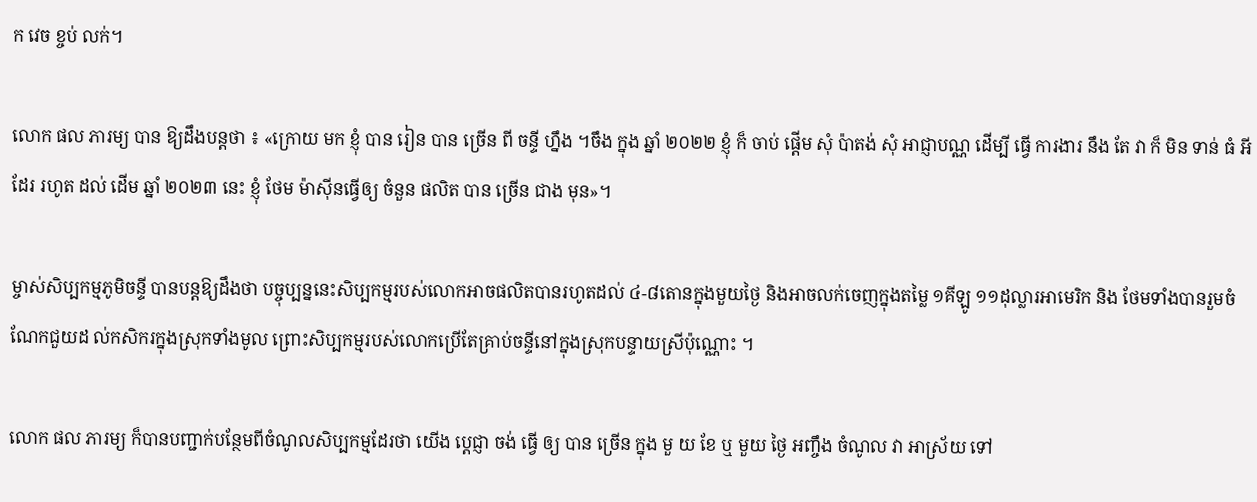ក វេច ខ្ចប់ លក់។

លោក ផល ភារម្យ បាន ឱ្យដឹងបន្តថា ៖ «ក្រោយ មក ខ្ញុំ បាន រៀន បាន ច្រើន ពី ចន្ទី ហ្នឹង ។ចឹង ក្នុង ឆ្នាំ ២០២២ ខ្ញុំ ក៏ ចាប់ ផ្ដើម សុំ ប៉ាតង់ សុំ អាជ្ញាបណ្ណ ដើម្បី ធ្វើ ការងារ នឹង តែ វា ក៏ មិន ទាន់ ធំ អី ដែរ រហូត ដល់ ដើម ឆ្នាំ ២០២៣ នេះ ខ្ញុំ ថែម ម៉ាស៊ីនធ្វើឲ្យ ចំនួន ផលិត បាន ច្រើន ជាង មុន»។

ម្ចាស់សិប្បកម្មភូមិចន្ទី បានបន្តឱ្យដឹងថា បច្ចុប្បន្ននេះសិប្បកម្មរបស់លោកអាចផលិតបានរហូតដល់ ៤-៨តោនក្នុងមួយថ្ងៃ និងអាចលក់ចេញក្នុងតម្លៃ ១គីឡូ ១១ដុល្លារអាមេរិក និង ថែមទាំងបានរួមចំណែកជួយដ ល់កសិករក្នុងស្រុកទាំងមូល ព្រោះសិប្បកម្មរបស់លោកប្រើតែគ្រាប់ចន្ទីនៅក្នុងស្រុកបន្ទាយស្រីប៉ុណ្ណោះ ។

លោក ផល ភារម្យ ក៏បានបញ្ជាក់បន្ថែមពីចំណូលសិប្បកម្មដែរថា យើង ប្ដេជ្ញា ចង់ ធ្វើ ឲ្យ បាន ច្រើន ក្នុង មួ យ ខែ ឬ មួយ ថ្ងៃ អញ្ចឹង ចំណូល វា អាស្រ័យ ទៅ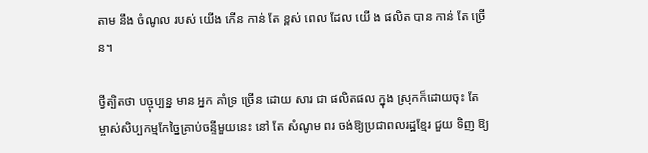តាម នឹង ចំណូល របស់ យើង កើន កាន់ តែ ខ្ពស់ ពេល ដែល យើ ង ផលិត បាន កាន់ តែ ច្រើន។

ថ្វីត្បិតថា បច្ចុប្បន្ន មាន អ្នក គាំទ្រ ច្រើន ដោយ សារ ជា ផលិតផល ក្នុង ស្រុកក៏ដោយចុះ តែ ម្ចាស់សិប្បកម្មកែច្នៃគ្រាប់ចន្ទីមួយនេះ នៅ តែ សំណូម ពរ ចង់ឱ្យប្រជាពលរដ្ឋខ្មែរ ជួយ ទិញ ឱ្យ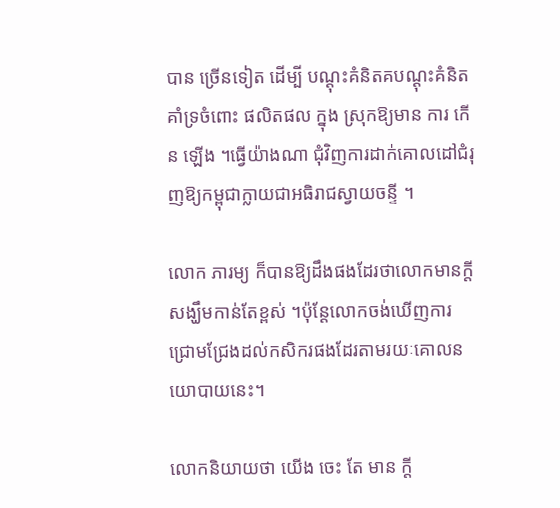បាន ច្រើនទៀត ដើម្បី បណ្ដុះគំនិតគបណ្ដុះគំនិតគាំទ្រចំពោះ ផលិតផល ក្នុង ស្រុកឱ្យមាន ការ កើន ឡើង ។ធ្វើយ៉ាងណា ជុំវិញការដាក់គោលដៅជំរុញឱ្យកម្ពុជាក្លាយជាអធិរាជស្វាយចន្ទី ។

លោក ភារម្យ ក៏បានឱ្យដឹងផងដែរថាលោកមានក្តីសង្ឃឹមកាន់តែខ្ពស់ ។ប៉ុន្តែលោកចង់ឃើញការជ្រោមជ្រែងដល់កសិករផងដែរតាមរយៈគោលនយោបាយនេះ។

លោកនិយាយថា យើង ចេះ តែ មាន ក្ដី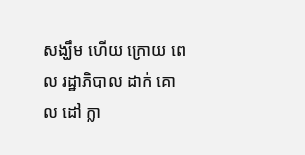សង្ឃឹម ហើយ ក្រោយ ពេល រដ្ឋាភិបាល ដាក់ គោល ដៅ ក្លា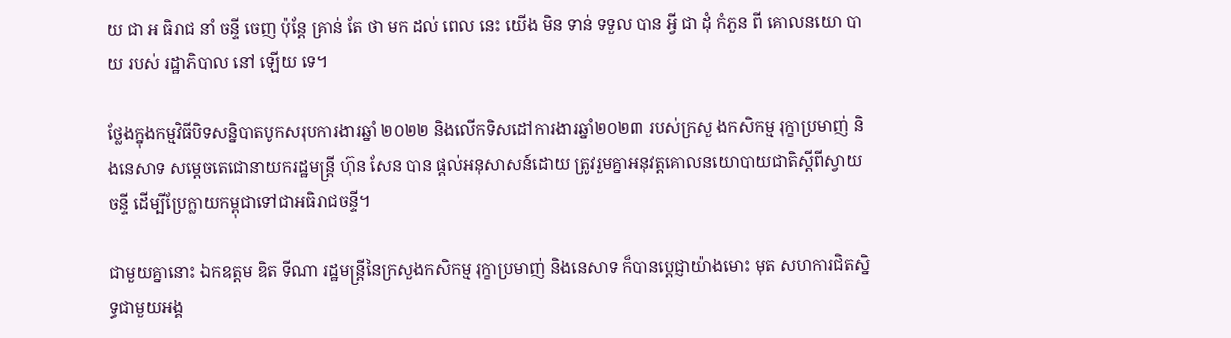យ ជា អ ធិរាជ នាំ ចន្ទី ចេញ ប៉ុន្តែ គ្រាន់ តែ ថា មក ដល់ ពេល នេះ យើង មិន ទាន់ ទទួល បាន អ្វី ជា ដុំ កំភួន ពី គោលនយោ បា យ របស់ រដ្ឋាភិបាល នៅ ឡើយ ទេ។

ថ្លែងក្នុងកម្មវិធីបិទសន្និបាតបូកសរុបការងារឆ្នាំ ២០២២ និងលើកទិសដៅការងារឆ្នាំ២០២៣ របស់ក្រសួ ងកសិកម្ម រុក្ខាប្រមាញ់ និងនេសាទ សម្ដេចតេជោនាយករដ្ឋមន្រ្តី ហ៊ុន សែន បាន ផ្តល់អនុសាសន៍ដោយ ត្រូវរួមគ្នាអនុវត្តគោលនយោបាយជាតិស្តីពីស្វាយចន្ទី ដើម្បីប្រែក្លាយកម្ពុជាទៅជាអធិរាជចន្ទី។

ជាមួយគ្នានោះ ឯកឧត្តម ឌិត ទីណា រដ្ឋមន្ត្រីនៃក្រសួងកសិកម្ម រុក្ខាប្រមាញ់ និងនេសាទ ក៏បានប្តេជ្ញាយ៉ាងមោះ មុត សហការជិតស្និទ្ធជាមួយអង្គ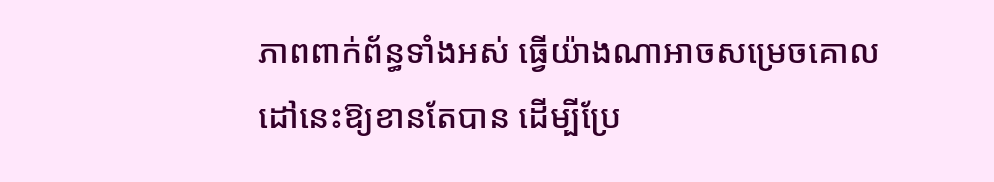ភាពពាក់ព័ន្ធទាំងអស់ ធ្វើយ៉ាងណាអាចសម្រេចគោលដៅនេះឱ្យខានតែបាន ដើម្បីប្រែ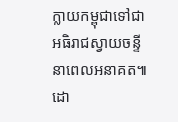ក្លាយកម្ពុជាទៅជាអធិរាជស្វាយចន្ទីនាពេលអនាគត៕
ដោ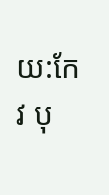យ:កែវ បុ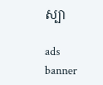ស្បា

ads banner